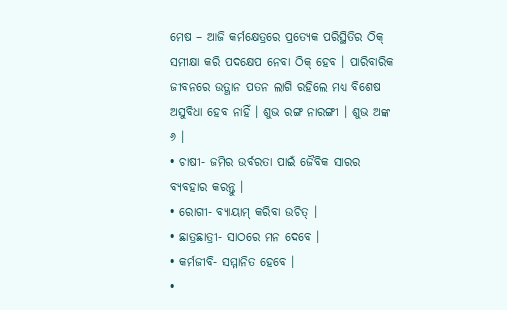ମେଷ – ଆଜି କର୍ମକ୍ଷେତ୍ରରେ ପ୍ରତ୍ୟେକ ପରିସ୍ଥିତିର ଠିକ୍ ସମୀକ୍ଷା କରି ପଦକ୍ଷେପ ନେବା ଠିକ୍ ହେବ । ପାରିବାରିକ ଜୀବନରେ ଉତ୍ଥାନ ପତନ ଲାଗି ରହିଲେ ମଧ୍ୟ ବିଶେଷ ଅସୁବିଧା ହେବ ନାହିଁ । ଶୁଭ ରଙ୍ଗ ନାରଙ୍ଗୀ । ଶୁଭ ଅଙ୍କ ୬ ।
• ଚାଷୀ- ଜମିର ଉର୍ବରତା ପାଇଁ ଜୈବିକ ସାରର ବ୍ୟବହାର କରନ୍ତୁ ।
• ରୋଗୀ- ବ୍ୟାୟାମ୍ କରିବା ଉଚିତ୍ ।
• ଛାତ୍ରଛାତ୍ରୀ- ସାଠରେ ମନ ଦେବେ ।
• କର୍ମଜୀବି- ସମ୍ମାନିତ ହେବେ ।
•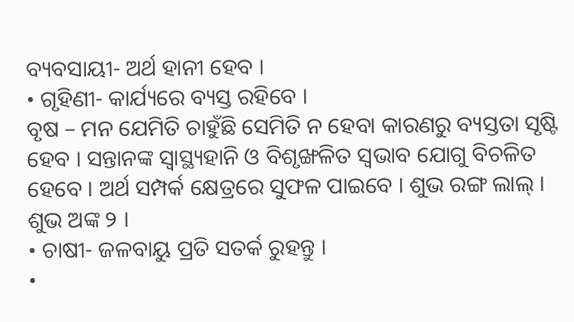ବ୍ୟବସାୟୀ- ଅର୍ଥ ହାନୀ ହେବ ।
• ଗୃହିଣୀ- କାର୍ଯ୍ୟରେ ବ୍ୟସ୍ତ ରହିବେ ।
ବୃଷ – ମନ ଯେମିତି ଚାହୁଁଛି ସେମିତି ନ ହେବା କାରଣରୁ ବ୍ୟସ୍ତତା ସୃଷ୍ଟି ହେବ । ସନ୍ତାନଙ୍କ ସ୍ୱାସ୍ଥ୍ୟହାନି ଓ ବିଶୃଙ୍ଖଳିତ ସ୍ୱଭାବ ଯୋଗୁ ବିଚଳିତ ହେବେ । ଅର୍ଥ ସମ୍ପର୍କ କ୍ଷେତ୍ରରେ ସୁଫଳ ପାଇବେ । ଶୁଭ ରଙ୍ଗ ଲାଲ୍ । ଶୁଭ ଅଙ୍କ ୨ ।
• ଚାଷୀ- ଜଳବାୟୁ ପ୍ରତି ସତର୍କ ରୁହନ୍ତୁ ।
•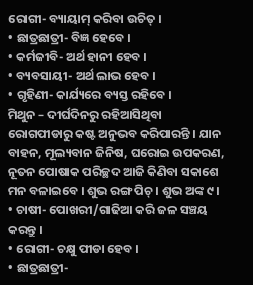ରୋଗୀ- ବ୍ୟାୟାମ୍ କରିବା ଉଚିତ୍ ।
• ଛାତ୍ରଛାତ୍ରୀ- ବିଜ୍ଞ ହେବେ ।
• କର୍ମଜୀବି- ଅର୍ଥ ହାନୀ ହେବ ।
• ବ୍ୟବସାୟୀ- ଅର୍ଥ ଲାଭ ହେବ ।
• ଗୃହିଣୀ- କାର୍ଯ୍ୟରେ ବ୍ୟସ୍ତ ରହିବେ ।
ମିଥୁନ – ଦୀର୍ଘଦିନରୁ ରହିଆସିଥିବା ରୋଗପୀଡାରୁ କଷ୍ଟ ଅନୁଭବ କରିପାରନ୍ତି । ଯାନ ବାହନ, ମୂଲ୍ୟବାନ ଜିନିଷ, ଘରୋଇ ଉପକରଣ, ନୂତନ ପୋଷାକ ପରିଚ୍ଛଦ ଆଜି କିଣିବା ସକାଶେ ମନ ବଳାଇବେ । ଶୁଭ ରଙ୍ଗ ପିଚ୍ । ଶୁଭ ଅଙ୍କ ୯ ।
• ଚାଷୀ- ପୋଖରୀ/ଗାଢିଆ କରି ଜଳ ସଞ୍ଚୟ କରନ୍ତୁ ।
• ରୋଗୀ- ଚକ୍ଷୁ ପୀଡା ହେବ ।
• ଛାତ୍ରଛାତ୍ରୀ-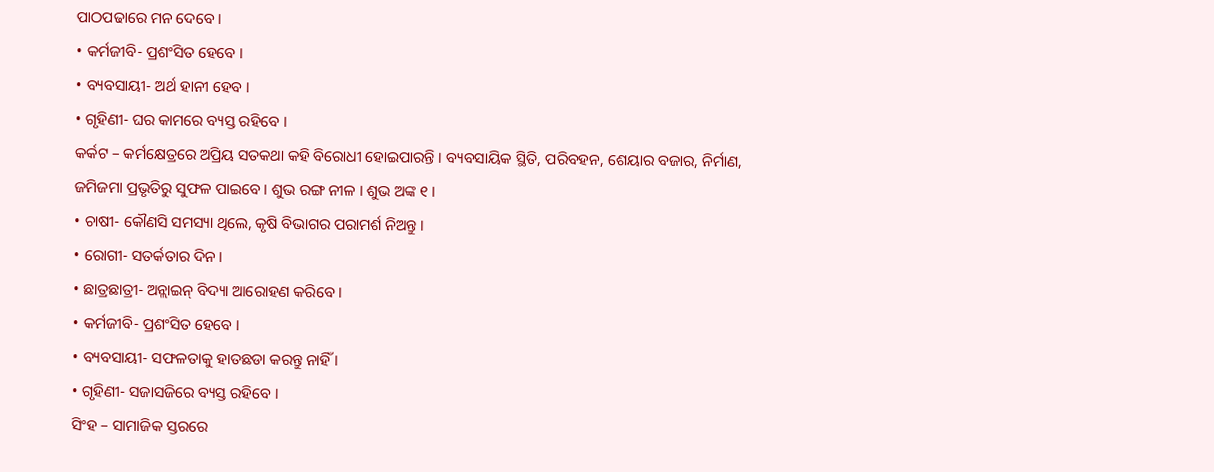ପାଠପଢାରେ ମନ ଦେବେ ।
• କର୍ମଜୀବି- ପ୍ରଶଂସିତ ହେବେ ।
• ବ୍ୟବସାୟୀ- ଅର୍ଥ ହାନୀ ହେବ ।
• ଗୃହିଣୀ- ଘର କାମରେ ବ୍ୟସ୍ତ ରହିବେ ।
କର୍କଟ – କର୍ମକ୍ଷେତ୍ରରେ ଅପ୍ରିୟ ସତକଥା କହି ବିରୋଧୀ ହୋଇପାରନ୍ତି । ବ୍ୟବସାୟିକ ସ୍ଥିତି, ପରିବହନ, ଶେୟାର ବଜାର, ନିର୍ମାଣ, ଜମିଜମା ପ୍ରଭୃତିରୁ ସୁଫଳ ପାଇବେ । ଶୁଭ ରଙ୍ଗ ନୀଳ । ଶୁଭ ଅଙ୍କ ୧ ।
• ଚାଷୀ- କୌଣସି ସମସ୍ୟା ଥିଲେ, କୃଷି ବିଭାଗର ପରାମର୍ଶ ନିଅନ୍ତୁ ।
• ରୋଗୀ- ସତର୍କତାର ଦିନ ।
• ଛାତ୍ରଛାତ୍ରୀ- ଅନ୍ଲାଇନ୍ ବିଦ୍ୟା ଆରୋହଣ କରିବେ ।
• କର୍ମଜୀବି- ପ୍ରଶଂସିତ ହେବେ ।
• ବ୍ୟବସାୟୀ- ସଫଳତାକୁ ହାତଛଡା କରନ୍ତୁ ନାହିଁ ।
• ଗୃହିଣୀ- ସଜାସଜିରେ ବ୍ୟସ୍ତ ରହିବେ ।
ସିଂହ – ସାମାଜିକ ସ୍ତରରେ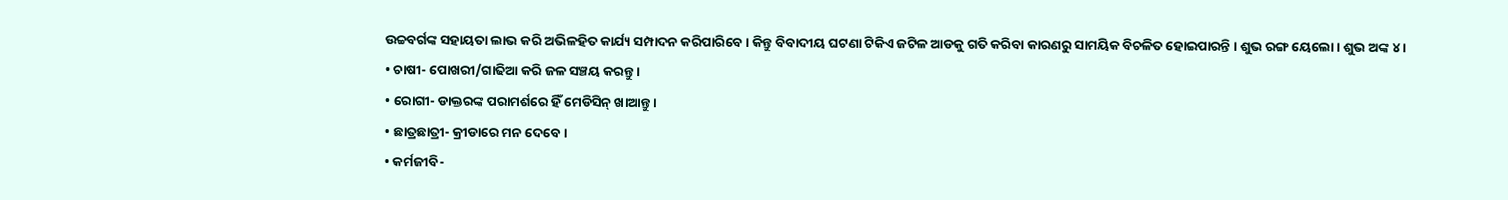ଉଚ୍ଚବର୍ଗଙ୍କ ସହାୟତା ଲାଭ କରି ଅଭିଳହିତ କାର୍ଯ୍ୟ ସମ୍ପାଦନ କରିପାରିବେ । କିନ୍ତୁ ବିବାଦୀୟ ଘଟଣା ଟିକିଏ ଜଟିଳ ଆଡକୁ ଗତି କରିବା କାରଣରୁ ସାମୟିକ ବିଚଳିତ ହୋଇପାରନ୍ତି । ଶୁଭ ରଙ୍ଗ ୟେଲୋ । ଶୁଭ ଅଙ୍କ ୪ ।
• ଚାଷୀ- ପୋଖରୀ/ଗାଢିଆ କରି ଜଳ ସଞ୍ଚୟ କରନ୍ତୁ ।
• ରୋଗୀ- ଡାକ୍ତରଙ୍କ ପରାମର୍ଶରେ ହିଁ ମେଡିସିନ୍ ଖାଆନ୍ତୁ ।
• ଛାତ୍ରଛାତ୍ରୀ- କ୍ରୀଡାରେ ମନ ଦେବେ ।
• କର୍ମଜୀବି-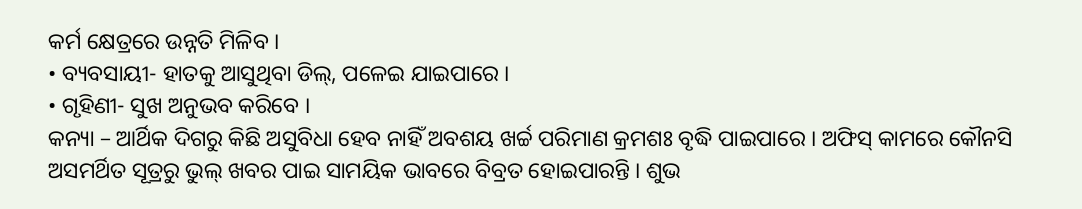କର୍ମ କ୍ଷେତ୍ରରେ ଉନ୍ନତି ମିଳିବ ।
• ବ୍ୟବସାୟୀ- ହାତକୁ ଆସୁଥିବା ଡିଲ୍, ପଳେଇ ଯାଇପାରେ ।
• ଗୃହିଣୀ- ସୁଖ ଅନୁଭବ କରିବେ ।
କନ୍ୟା – ଆର୍ଥିକ ଦିଗରୁ କିଛି ଅସୁବିଧା ହେବ ନାହିଁ ଅବଶୟ ଖର୍ଚ୍ଚ ପରିମାଣ କ୍ରମଶଃ ବୃଦ୍ଧି ପାଇପାରେ । ଅଫିସ୍ କାମରେ କୌନସି ଅସମର୍ଥିତ ସୂତ୍ରରୁ ଭୁଲ୍ ଖବର ପାଇ ସାମୟିକ ଭାବରେ ବିବ୍ରତ ହୋଇପାରନ୍ତି । ଶୁଭ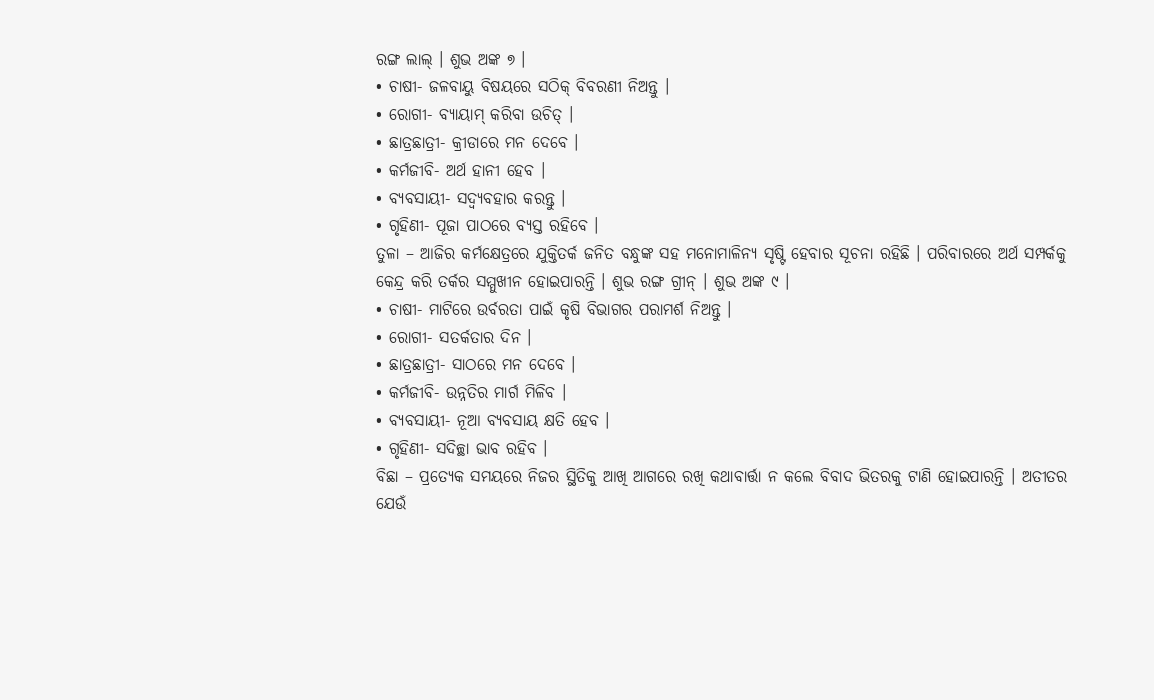ରଙ୍ଗ ଲାଲ୍ । ଶୁଭ ଅଙ୍କ ୭ ।
• ଚାଷୀ- ଜଳବାୟୁ ବିଷୟରେ ସଠିକ୍ ବିବରଣୀ ନିଅନ୍ତୁ ।
• ରୋଗୀ- ବ୍ୟାୟାମ୍ କରିବା ଉଚିତ୍ ।
• ଛାତ୍ରଛାତ୍ରୀ- କ୍ରୀଡାରେ ମନ ଦେବେ ।
• କର୍ମଜୀବି- ଅର୍ଥ ହାନୀ ହେବ ।
• ବ୍ୟବସାୟୀ- ସଦ୍ବ୍ୟବହାର କରନ୍ତୁ ।
• ଗୃହିଣୀ- ପୂଜା ପାଠରେ ବ୍ୟସ୍ତ ରହିବେ ।
ତୁଳା – ଆଜିର କର୍ମକ୍ଷେତ୍ରରେ ଯୁକ୍ତିତର୍କ ଜନିତ ବନ୍ଧୁଙ୍କ ସହ ମନୋମାଳିନ୍ୟ ସୃଷ୍ଟି ହେବାର ସୂଚନା ରହିଛି । ପରିବାରରେ ଅର୍ଥ ସମ୍ପର୍କକୁ କେନ୍ଦ୍ର କରି ତର୍କର ସମ୍ମୁଖୀନ ହୋଇପାରନ୍ତି । ଶୁଭ ରଙ୍ଗ ଗ୍ରୀନ୍ । ଶୁଭ ଅଙ୍କ ୯ ।
• ଚାଷୀ- ମାଟିରେ ଉର୍ବରତା ପାଇଁ କୃଷି ବିଭାଗର ପରାମର୍ଶ ନିଅନ୍ତୁ ।
• ରୋଗୀ- ସତର୍କତାର ଦିନ ।
• ଛାତ୍ରଛାତ୍ରୀ- ସାଠରେ ମନ ଦେବେ ।
• କର୍ମଜୀବି- ଉନ୍ନତିର ମାର୍ଗ ମିଳିବ ।
• ବ୍ୟବସାୟୀ- ନୂଆ ବ୍ୟବସାୟ କ୍ଷତି ହେବ ।
• ଗୃହିଣୀ- ସଦିଚ୍ଛା ଭାବ ରହିବ ।
ବିଛା – ପ୍ରତ୍ୟେକ ସମୟରେ ନିଜର ସ୍ଥିତିକୁ ଆଖି ଆଗରେ ରଖି କଥାବାର୍ତ୍ତା ନ କଲେ ବିବାଦ ଭିତରକୁ ଟାଣି ହୋଇପାରନ୍ତି । ଅତୀତର ଯେଉଁ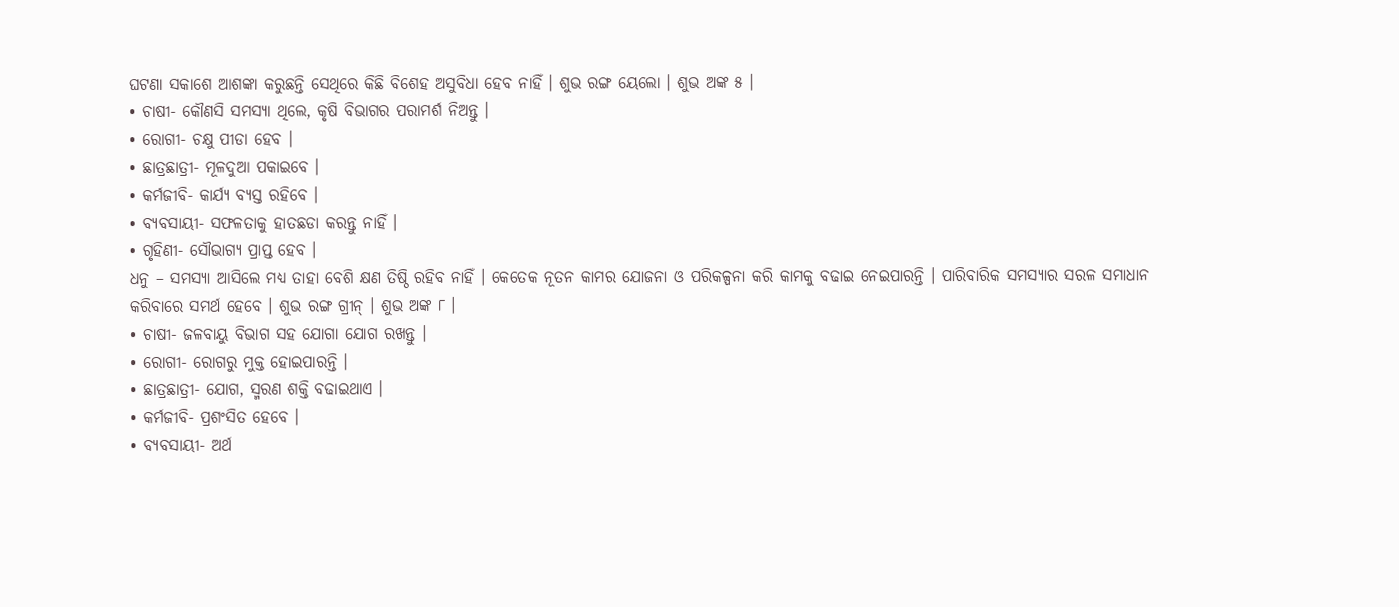ଘଟଣା ସକାଶେ ଆଶଙ୍କା କରୁଛନ୍ତି ସେଥିରେ କିଛି ବିଶେହ ଅସୁବିଧା ହେବ ନାହିଁ । ଶୁଭ ରଙ୍ଗ ୟେଲୋ । ଶୁଭ ଅଙ୍କ ୫ ।
• ଚାଷୀ- କୌଣସି ସମସ୍ୟା ଥିଲେ, କୃଷି ବିଭାଗର ପରାମର୍ଶ ନିଅନ୍ତୁ ।
• ରୋଗୀ- ଚକ୍ଷୁ ପୀଡା ହେବ ।
• ଛାତ୍ରଛାତ୍ରୀ- ମୂଳଦୁଆ ପକାଇବେ ।
• କର୍ମଜୀବି- କାର୍ଯ୍ୟ ବ୍ୟସ୍ତ ରହିବେ ।
• ବ୍ୟବସାୟୀ- ସଫଳତାକୁ ହାତଛଡା କରନ୍ତୁ ନାହିଁ ।
• ଗୃହିଣୀ- ସୌଭାଗ୍ୟ ପ୍ରାପ୍ତ ହେବ ।
ଧନୁ – ସମସ୍ୟା ଆସିଲେ ମଧ୍ୟ ତାହା ବେଶି କ୍ଷଣ ତିଷ୍ଠି ରହିବ ନାହିଁ । କେତେକ ନୂତନ କାମର ଯୋଜନା ଓ ପରିକଳ୍ପନା କରି କାମକୁ ବଢାଇ ନେଇପାରନ୍ତି । ପାରିବାରିକ ସମସ୍ୟାର ସରଳ ସମାଧାନ କରିବାରେ ସମର୍ଥ ହେବେ । ଶୁଭ ରଙ୍ଗ ଗ୍ରୀନ୍ । ଶୁଭ ଅଙ୍କ ୮ ।
• ଚାଷୀ- ଜଳବାୟୁ ବିଭାଗ ସହ ଯୋଗା ଯୋଗ ରଖନ୍ତୁ ।
• ରୋଗୀ- ରୋଗରୁ ମୁକ୍ତ ହୋଇପାରନ୍ତି ।
• ଛାତ୍ରଛାତ୍ରୀ- ଯୋଗ, ସ୍ମରଣ ଶକ୍ତି ବଢାଇଥାଏ ।
• କର୍ମଜୀବି- ପ୍ରଶଂସିତ ହେବେ ।
• ବ୍ୟବସାୟୀ- ଅର୍ଥ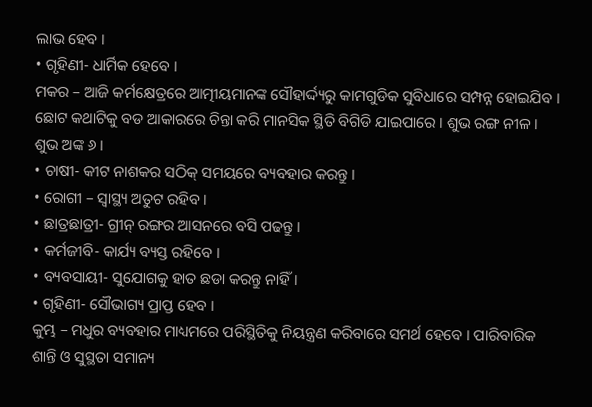ଲାଭ ହେବ ।
• ଗୃହିଣୀ- ଧାର୍ମିକ ହେବେ ।
ମକର – ଆଜି କର୍ମକ୍ଷେତ୍ରରେ ଆତ୍ମୀୟମାନଙ୍କ ସୌହାର୍ଦ୍ଦ୍ୟରୁ କାମଗୁଡିକ ସୁବିଧାରେ ସମ୍ପନ୍ନ ହୋଇଯିବ । ଛୋଟ କଥାଟିକୁ ବଡ ଆକାରରେ ଚିନ୍ତା କରି ମାନସିକ ସ୍ଥିତି ବିଗିଡି ଯାଇପାରେ । ଶୁଭ ରଙ୍ଗ ନୀଳ । ଶୁଭ ଅଙ୍କ ୬ ।
• ଚାଷୀ- କୀଟ ନାଶକର ସଠିକ୍ ସମୟରେ ବ୍ୟବହାର କରନ୍ତୁ ।
• ରୋଗୀ – ସ୍ୱାସ୍ଥ୍ୟ ଅତୁଟ ରହିବ ।
• ଛାତ୍ରଛାତ୍ରୀ- ଗ୍ରୀନ୍ ରଙ୍ଗର ଆସନରେ ବସି ପଢନ୍ତୁ ।
• କର୍ମଜୀବି- କାର୍ଯ୍ୟ ବ୍ୟସ୍ତ ରହିବେ ।
• ବ୍ୟବସାୟୀ- ସୁଯୋଗକୁ ହାତ ଛଡା କରନ୍ତୁ ନାହିଁ ।
• ଗୃହିଣୀ- ସୌଭାଗ୍ୟ ପ୍ରାପ୍ତ ହେବ ।
କୁମ୍ଭ – ମଧୁର ବ୍ୟବହାର ମାଧ୍ୟମରେ ପରିସ୍ଥିତିକୁ ନିୟନ୍ତ୍ରଣ କରିବାରେ ସମର୍ଥ ହେବେ । ପାରିବାରିକ ଶାନ୍ତି ଓ ସୁସ୍ଥତା ସମାନ୍ୟ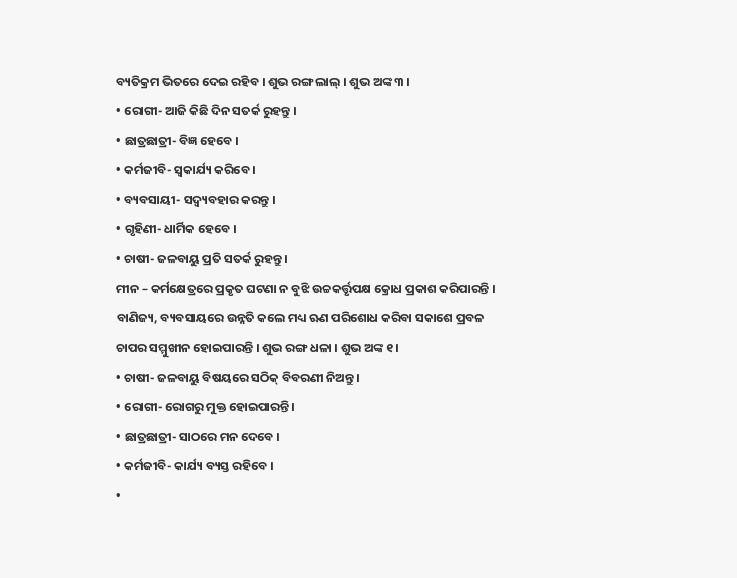ବ୍ୟତିକ୍ରମ ଭିତରେ ଦେଇ ରହିବ । ଶୁଭ ରଙ୍ଗ ଲାଲ୍ । ଶୁଭ ଅଙ୍କ ୩ ।
• ରୋଗୀ- ଆଜି କିଛି ଦିନ ସତର୍କ ରୁହନ୍ତୁ ।
• ଛାତ୍ରଛାତ୍ରୀ- ବିଜ୍ଞ ହେବେ ।
• କର୍ମଜୀବି- ସ୍ୱକାର୍ଯ୍ୟ କରିବେ ।
• ବ୍ୟବସାୟୀ- ସଦ୍ବ୍ୟବହାର କରନ୍ତୁ ।
• ଗୃହିଣୀ- ଧାର୍ମିକ ହେବେ ।
• ଚାଷୀ- ଜଳବାୟୁ ପ୍ରତି ସତର୍କ ରୁହନ୍ତୁ ।
ମୀନ – କର୍ମକ୍ଷେତ୍ରରେ ପ୍ରକୃତ ଘଟଣା ନ ବୁଝି ଉଚ୍ଚକର୍ତ୍ତୃପକ୍ଷ କ୍ରୋଧ ପ୍ରକାଶ କରିପାରନ୍ତି । ବାଣିଜ୍ୟ, ବ୍ୟବସାୟରେ ଉନ୍ନତି କଲେ ମଧ୍ୟ ଋଣ ପରିଶୋଧ କରିବା ସକାଶେ ପ୍ରବଳ ଚାପର ସମ୍ମୁଖୀନ ହୋଇପାରନ୍ତି । ଶୁଭ ରଙ୍ଗ ଧଳା । ଶୁଭ ଅଙ୍କ ୧ ।
• ଚାଷୀ- ଜଳବାୟୁ ବିଷୟରେ ସଠିକ୍ ବିବରଣୀ ନିଅନ୍ତୁ ।
• ରୋଗୀ- ରୋଗରୁ ମୁକ୍ତ ହୋଇପାରନ୍ତି ।
• ଛାତ୍ରଛାତ୍ରୀ- ସାଠରେ ମନ ଦେବେ ।
• କର୍ମଜୀବି- କାର୍ଯ୍ୟ ବ୍ୟସ୍ତ ରହିବେ ।
•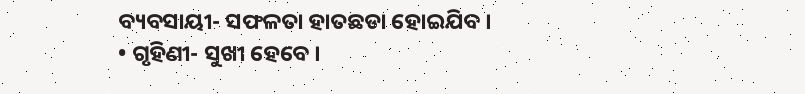ବ୍ୟବସାୟୀ- ସଫଳତା ହାତଛଡା ହୋଇଯିବ ।
• ଗୃହିଣୀ- ସୁଖୀ ହେବେ ।